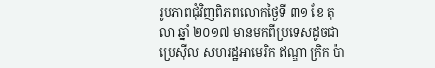រូបភាពជុំវិញពិភពលោកថ្ងៃទី ៣១ ខែ តុលា ឆ្នាំ ២០១៧ មានមកពីប្រទេសដូចជាប្រេស៊ីល សហរដ្ឋអាមេរិក ឥណ្ឌា ក្រិក ប៉ា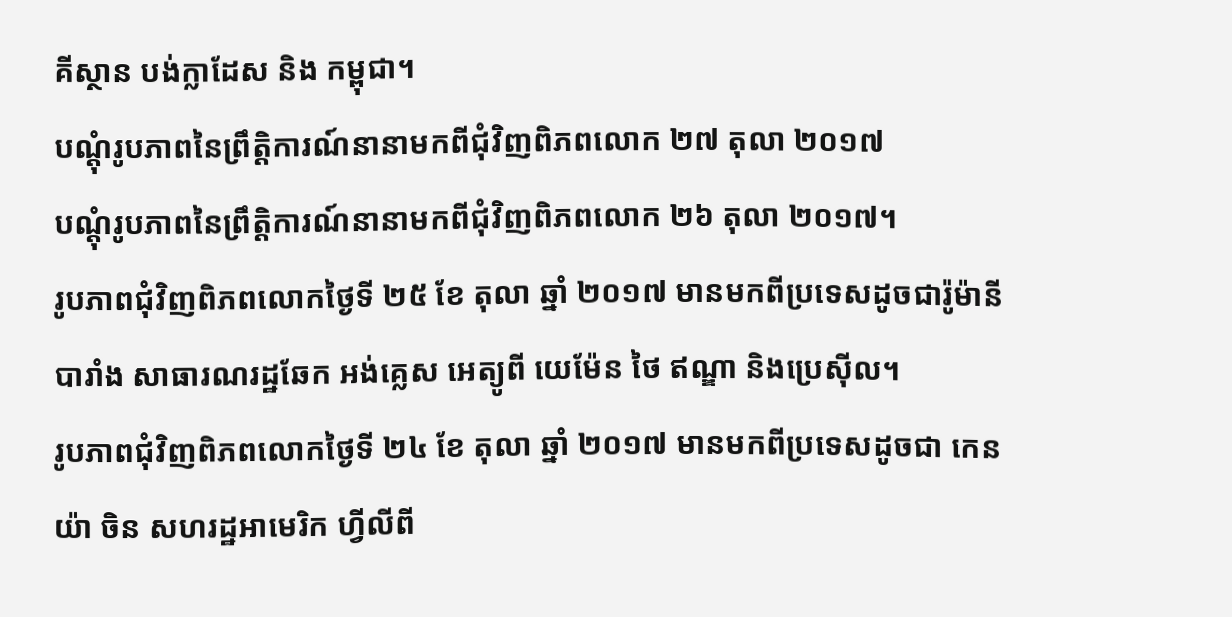គីស្ថាន បង់ក្លាដែស និង កម្ពុជា។
បណ្តុំរូបភាពនៃព្រឹត្តិការណ៍នានាមកពីជុំវិញពិភពលោក ២៧ តុលា ២០១៧
បណ្តុំរូបភាពនៃព្រឹត្តិការណ៍នានាមកពីជំុវិញពិភពលោក ២៦ តុលា ២០១៧។
រូបភាពជុំវិញពិភពលោកថ្ងៃទី ២៥ ខែ តុលា ឆ្នាំ ២០១៧ មានមកពីប្រទេសដូចជារ៉ូម៉ានី បារាំង សាធារណរដ្ឋឆែក អង់គ្លេស អេត្យូពី យេម៉ែន ថៃ ឥណ្ឌា និងប្រេស៊ីល។
រូបភាពជុំវិញពិភពលោកថ្ងៃទី ២៤ ខែ តុលា ឆ្នាំ ២០១៧ មានមកពីប្រទេសដូចជា កេនយ៉ា ចិន សហរដ្ឋអាមេរិក ហ្វីលីពី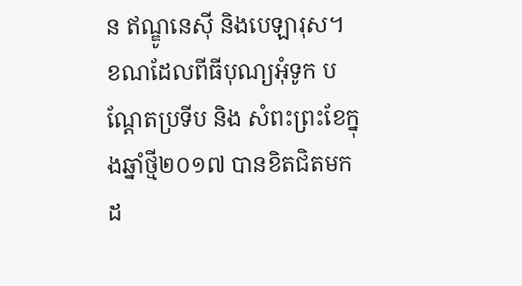ន ឥណ្ឌូនេស៊ី និងបេឡារុស។
ខណដែលពីធីបុណ្យអុំទូក បណ្តែតប្រទីប និង សំពះព្រះខែក្នុងឆ្នាំថ្មី២០១៧ បានខិតជិតមកដ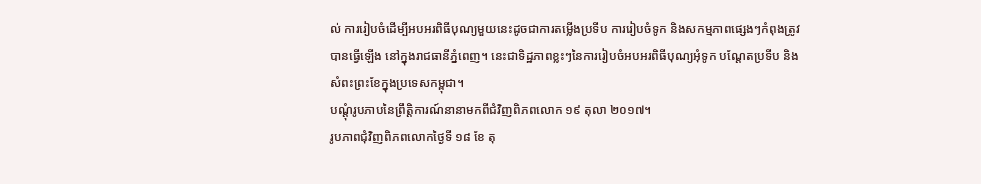ល់ ការរៀបចំដើម្បីអបអរពិធីបុណ្យមួយនេះដូចជាការតម្លើងប្រទីប ការរៀបចំទូក និងសកម្មភាពផ្សេងៗកំពុងត្រូវបានធ្វើឡើង នៅក្នុងរាជធានីភ្នំពេញ។ នេះជាទិដ្ឋភាពខ្លះៗនៃការរៀបចំអបអរពិធីបុណ្យអុំទូក បណ្តែតប្រទីប និង សំពះព្រះខែក្នុងប្រទេសកម្ពុជា។
បណ្តុំរូបភាបនៃព្រឹត្តិការណ៍នានាមកពីជំវិញពិភពលោក ១៩ តុលា ២០១៧។
រូបភាពជុំវិញពិភពលោកថ្ងៃទី ១៨ ខែ តុ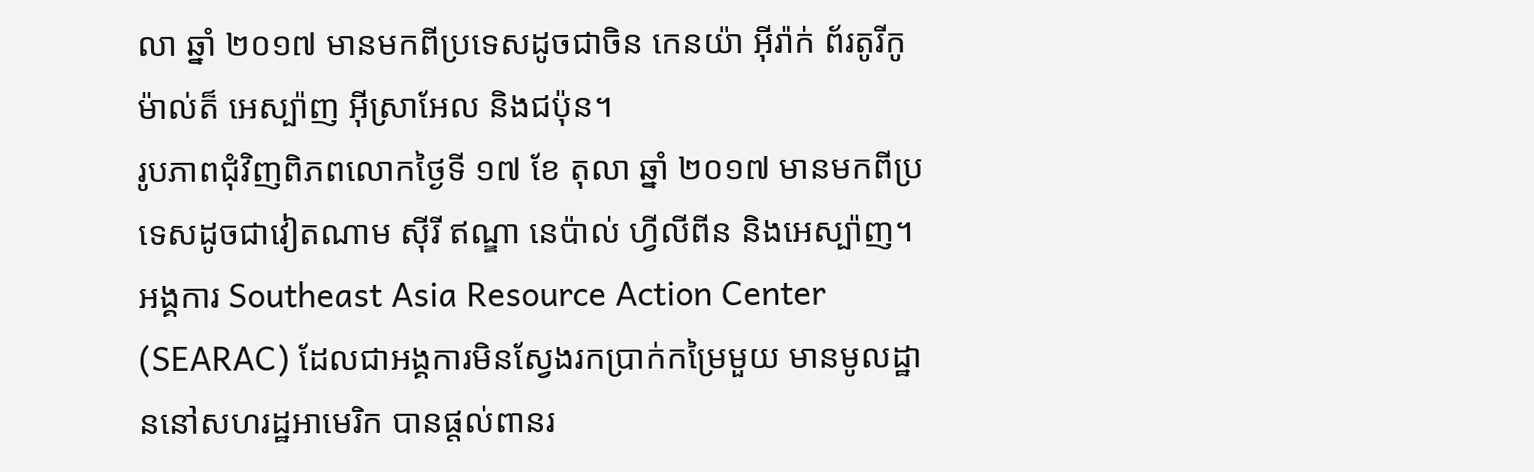លា ឆ្នាំ ២០១៧ មានមកពីប្រទេសដូចជាចិន កេនយ៉ា អ៊ីរ៉ាក់ ព័រតូរីកូ ម៉ាល់ត៏ អេស្ប៉ាញ អ៊ីស្រាអែល និងជប៉ុន។
រូបភាពជុំវិញពិភពលោកថ្ងៃទី ១៧ ខែ តុលា ឆ្នាំ ២០១៧ មានមកពីប្រទេសដូចជាវៀតណាម ស៊ីរី ឥណ្ឌា នេប៉ាល់ ហ្វីលីពីន និងអេស្ប៉ាញ។
អង្គការ Southeast Asia Resource Action Center (SEARAC) ដែលជាអង្គការមិនស្វែងរកប្រាក់កម្រៃមួយ មានមូលដ្ឋាននៅសហរដ្ឋអាមេរិក បានផ្តល់ពានរ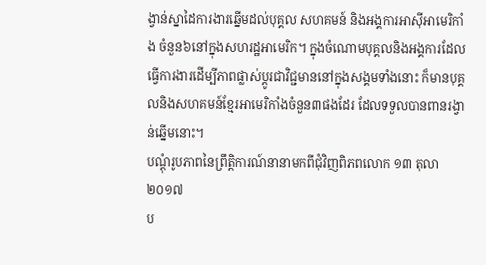ង្វាន់ស្នាដៃការងារឆ្នើមដល់បុគ្គល សហគមន៍ និងអង្គការអាស៊ីអាមេរិកាំង ចំនួន៦នៅក្នុងសហរដ្ឋអាមេរិក។ ក្នុងចំណោមបុគ្គលនិងអង្គការដែលធ្វើការងារដើម្បីភាពផ្លាស់ប្ដូរជាវិជ្ជមាននៅក្នុងសង្គមទាំងនោះ ក៏មានបុគ្គលនិងសហគមន៍ខ្មែរអាមេរិកាំងចំនួន៣ផងដែរ ដែលទទួលបានពានរង្វាន់ឆ្នើមនោះ។
បណ្តុំរូបភាពនៃព្រឹត្តិការណ៍នានាមកពីជុំវិញពិភពលោក ១៣ តុលា ២០១៧
ប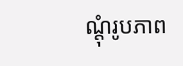ណ្តុំរូបភាព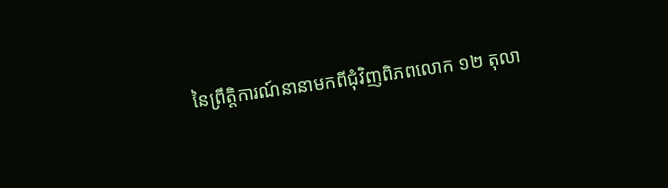នៃព្រឹត្តិការណ៍នានាមកពីជុំវិញពិភពលោក ១២ តុលា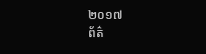២០១៧
ព័ត៌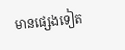មានផ្សេងទៀត